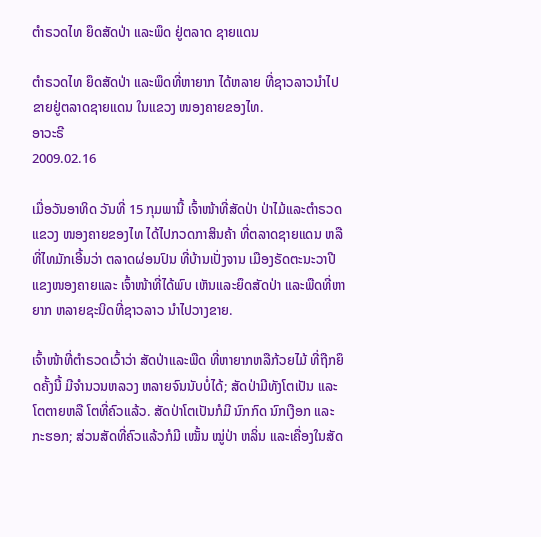ຕຳຣວດໄທ ຍຶດສັດປ່າ ແລະພຶດ ຢູ່ຕລາດ ຊາຍແດນ

ຕຳຣວດໄທ ຍຶດສັດປ່າ ແລະພຶດທີ່ຫາຍາກ ໄດ້ຫລາຍ ທີ່ຊາວລາວນຳໄປ ຂາຍຢູ່ຕລາດຊາຍແດນ ໃນແຂວງ ໜອງຄາຍຂອງໄທ.
ອາວະຣີ
2009.02.16

ເມື່ອວັນອາທິດ ວັນທີ່ 15 ກຸມພານີ້ ເຈົ້າໜ້າທີ່ສັດປ່າ ປ່າໄມ້ແລະຕຳຣວດແຂວງ ໜອງຄາຍຂອງໄທ ໄດ້ໄປກວດກາສິນຄ້າ ທີ່ຕລາດຊາຍແດນ ຫລືທີ່ໄທມັກເອີ້ນວ່າ ຕລາດຜ່ອນປົນ ທີ່ບ້ານເປັ່ງຈານ ເມືອງຣັດຕະນະວາປີ ແຂງໜອງຄາຍແລະ ເຈົ້າໜ້າທີ່ໄດ້ພົບ ເຫັນແລະຍຶດສັດປ່າ ແລະພືດທີ່ຫາຍາກ ຫລາຍຊະນິດທີ່ຊາວລາວ ນຳໄປວາງຂາຍ.

ເຈົ້າໜ້າທີ່ຕຳຣວດເວົ້າວ່າ ສັດປ່າແລະພືດ ທີ່ຫາຍາກຫລືກ້ວຍໄມ້ ທີ່ຖືກຍຶດຄັ້ງນີ້ ມີຈຳນວນຫລວງ ຫລາຍຈົນນັບບໍ່ໄດ້; ສັດປ່າມີທັງໂຕເປັນ ແລະໂຕຕາຍຫລື ໂຕທີ່ຄົວແລ້ວ. ສັດປ່າໂຕເປັນກໍມີ ນົກກົດ ນົກເງືອກ ແລະກະຮອກ; ສ່ວນສັດທີ່ຄົວແລ້ວກໍມີ ເໝັ້ນ ໝູ່ປ່າ ຫລິ່ນ ແລະເຄື່ອງໃນສັດ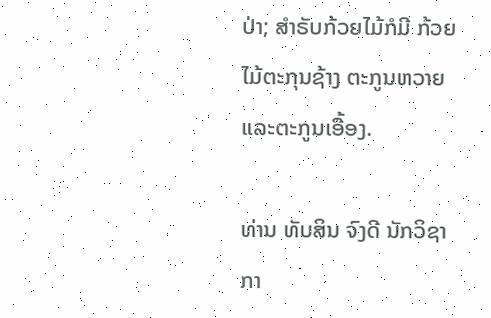ປ່າ; ສຳຣັບກ້ວຍໄມ້ກໍມີ ກ້ວຍໄມ້ຕະກຸນຊ້າງ ຕະກູນຫວາຍແລະຕະກູນເອື້ອງ.

ທ່ານ ທັບສິນ ຈົງດີ ນັກວິຊາກາ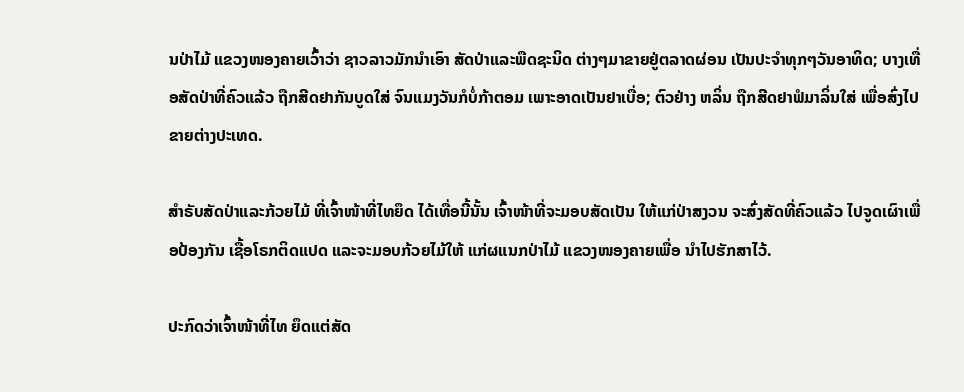ນປ່າໄມ້ ແຂວງໜອງຄາຍເວົ້າວ່າ ຊາວລາວມັກນຳເອົາ ສັດປ່າແລະພືດຊະນິດ ຕ່າງໆມາຂາຍຢູ່ຕລາດຜ່ອນ ເປັນປະຈຳທຸກໆວັນອາທິດ; ບາງເທື່ອສັດປ່າທີ່ຄົວແລ້ວ ຖືກສີດຢາກັນບູດໃສ່ ຈົນແມງວັນກໍບໍ່ກ້າຕອມ ເພາະອາດເປັນຢາເບື່ອ; ຕົວຢ່າງ ຫລິ່ນ ຖືກສີດຢາຟໍມາລິ່ນໃສ່ ເພື່ອສົ່ງໄປຂາຍຕ່າງປະເທດ.

ສຳຣັບສັດປ່າແລະກ້ວຍໄມ້ ທີ່ເຈົ້າໜ້າທີ່ໄທຍຶດ ໄດ້ເທື່ອນີ້ນັ້ນ ເຈົ້າໜ້າທີ່ຈະມອບສັດເປັນ ໃຫ້ແກ່ປ່າສງວນ ຈະສົ່ງສັດທີ່ຄົວແລ້ວ ໄປຈູດເຜົາເພື່ອປ້ອງກັນ ເຊື້ອໂຣກຕິດແປດ ແລະຈະມອບກ້ວຍໄມ້ໃຫ້ ແກ່ຜແນກປ່າໄມ້ ແຂວງໜອງຄາຍເພື່ອ ນຳໄປຮັກສາໄວ້.

ປະກົດວ່າເຈົ້າໜ້າທີ່ໄທ ຍຶດແຕ່ສັດ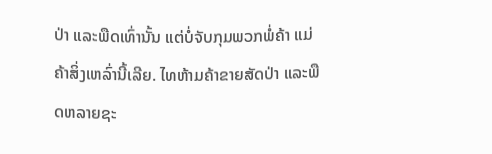ປ່າ ແລະພືດເທົ່ານັ້ນ ແຕ່ບໍ່ຈັບກຸມພວກພໍ່ຄ້າ ແມ່ຄ້າສິ່ງເຫລົ່ານີ້ເລີຍ. ໄທຫ້າມຄ້າຂາຍສັດປ່າ ແລະພືດຫລາຍຊະ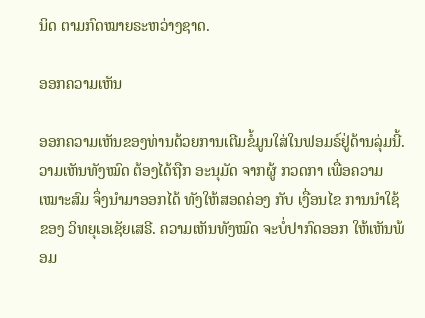ນິດ ຕາມກົດໝາຍຣະຫວ່າງຊາດ.

ອອກຄວາມເຫັນ

ອອກຄວາມເຫັນຂອງທ່ານດ້ວຍການເຕີມຂໍ້ມູນໃສ່ໃນຟອມຣ໌ຢູ່ດ້ານລຸ່ມນີ້. ວາມເຫັນທັງໝົດ ຕ້ອງໄດ້ຖືກ ອະນຸມັດ ຈາກຜູ້ ກວດກາ ເພື່ອຄວາມເໝາະສົມ ຈຶ່ງນໍາມາອອກໄດ້ ທັງໃຫ້ສອດຄ່ອງ ກັບ ເງື່ອນໄຂ ການນຳໃຊ້ ຂອງ ວິທຍຸເອເຊັຍເສຣີ. ຄວາມເຫັນທັງໝົດ ຈະບໍ່ປາກົດອອກ ໃຫ້ເຫັນພ້ອມ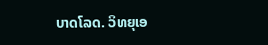ບາດໂລດ. ວິທຍຸເອ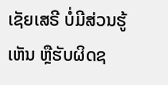ເຊັຍເສຣີ ບໍ່ມີສ່ວນຮູ້ເຫັນ ຫຼືຮັບຜິດຊ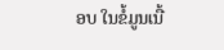ອບ ໃນຂໍ້ມູນເນື້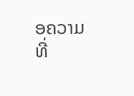ອຄວາມ ທີ່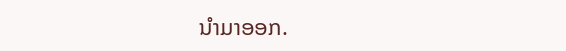ນໍາມາອອກ.